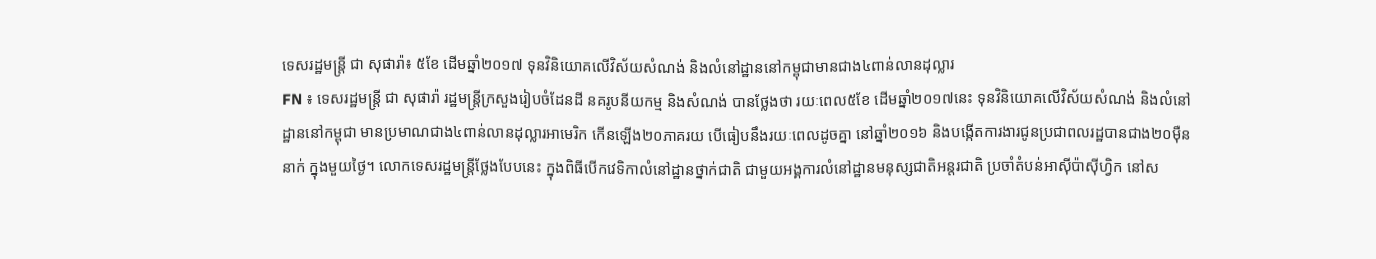ទេសរដ្ឋមន្រ្តី ជា សុផារ៉ា៖ ៥ខែ ដើមឆ្នាំ២០១៧ ទុនវិនិយោគលើវិស័យសំណង់ និងលំនៅដ្ឋាននៅកម្ពុជាមានជាង៤ពាន់លានដុល្លារ
FN ៖ ទេសរដ្ឋមន្រ្តី ជា សុផារ៉ា រដ្ឋមន្រ្តីក្រសួងរៀបចំដែនដី នគរូបនីយកម្ម និងសំណង់ បានថ្លែងថា រយៈពេល៥ខែ ដើមឆ្នាំ២០១៧នេះ ទុនវិនិយោគលើវិស័យសំណង់ និងលំនៅដ្ឋាននៅកម្ពុជា មានប្រមាណជាង៤ពាន់លានដុល្លារអាមេរិក កើនឡើង២០ភាគរយ បើធៀបនឹងរយៈពេលដូចគ្នា នៅឆ្នាំ២០១៦ និងបង្កើតការងារជូនប្រជាពលរដ្ឋបានជាង២០ម៉ឺននាក់ ក្នុងមួយថ្ងៃ។ លោកទេសរដ្ឋមន្រ្តីថ្លែងបែបនេះ ក្នុងពិធីបើកវេទិកាលំនៅដ្ឋានថ្នាក់ជាតិ ជាមួយអង្គការលំនៅដ្ឋានមនុស្សជាតិអន្តរជាតិ ប្រចាំតំបន់អាស៊ីប៉ាស៊ីហ្វិក នៅស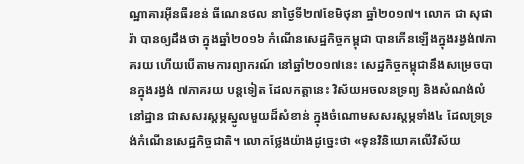ណ្ឋាគារអ៊ីនធឺរខន់ ធីណេនថល នាថ្ងៃទី២៧ខែមិថុនា ឆ្នាំ២០១៧។ លោក ជា សុផារ៉ា បានឲ្យដឹងថា ក្នុងឆ្នាំ២០១៦ កំណើនសេដ្ឋកិច្ចកម្ពុជា បានកើនឡើងក្នុងរង្វង់៧ភាគរយ ហើយបើតាមការព្យាករណ៍ នៅឆ្នាំ២០១៧នេះ សេដ្ឋកិច្ចកម្ពុជានឹងសម្រេចបានក្នុងរង្វង់ ៧ភាគរយ បន្តទៀត ដែលកត្តានេះ វិស័យអចលនទ្រព្យ និងសំណង់លំនៅដ្ឋាន ជាសសរស្តម្ភស្នូលមួយដ៏សំខាន់ ក្នុងចំណោមសសរស្តម្ភទាំង៤ ដែលទ្រទ្រង់កំណើនសេដ្ឋកិច្ចជាតិ។ លោកថ្លែងយ៉ាងដូច្នេះថា «ទុនវិនិយោគលើវិស័យ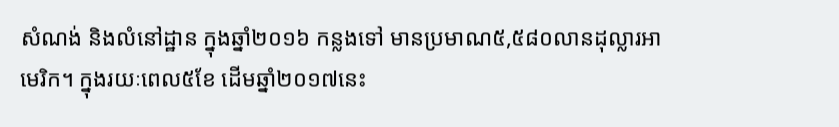សំណង់ និងលំនៅដ្ឋាន ក្នុងឆ្នាំ២០១៦ កន្លងទៅ មានប្រមាណ៥,៥៨០លានដុល្លារអាមេរិក។ ក្នុងរយៈពេល៥ខែ ដើមឆ្នាំ២០១៧នេះ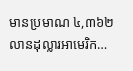មានប្រមាណ ៤,៣៦២លានដុល្លារអាមេរិក…